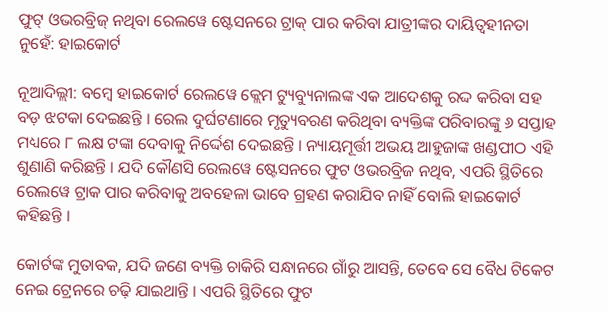ଫୁଟ୍ ଓଭରବ୍ରିଜ୍ ନଥିବା ରେଲୱେ ଷ୍ଟେସନରେ ଟ୍ରାକ୍ ପାର କରିବା ଯାତ୍ରୀଙ୍କର ଦାୟିତ୍ୱହୀନତା ନୁହେଁ: ହାଇକୋର୍ଟ

ନୂଆଦିଲ୍ଲୀ: ବମ୍ବେ ହାଇକୋର୍ଟ ରେଲୱେ କ୍ଲେମ ଟ୍ୟୁବ୍ୟୁନାଲଙ୍କ ଏକ ଆଦେଶକୁ ରଦ୍ଦ କରିବା ସହ ବଡ଼ ଝଟକା ଦେଇଛନ୍ତି । ରେଲ ଦୁର୍ଘଟଣାରେ ମୃତ୍ୟୁବରଣ କରିଥିବା ବ୍ୟକ୍ତିଙ୍କ ପରିବାରଙ୍କୁ ୬ ସପ୍ତାହ ମଧ୍ୟରେ ୮ ଲକ୍ଷ ଟଙ୍କା ଦେବାକୁ ନିର୍ଦ୍ଦେଶ ଦେଇଛନ୍ତି । ନ୍ୟାୟମୂର୍ତ୍ତୀ ଅଭୟ ଆହୁଜାଙ୍କ ଖଣ୍ଡପୀଠ ଏହି ଶୁଣାଣି କରିଛନ୍ତି । ଯଦି କୌଣସି ରେଲୱେ ଷ୍ଟେସନରେ ଫୁଟ ଓଭରବ୍ରିଜ ନଥିବ, ଏପରି ସ୍ଥିତିରେ ରେଲୱେ ଟ୍ରାକ ପାର କରିବାକୁ ଅବହେଳା ଭାବେ ଗ୍ରହଣ କରାଯିବ ନାହିଁ ବୋଲି ହାଇକୋର୍ଟ କହିଛନ୍ତି ।

କୋର୍ଟଙ୍କ ମୁତାବକ, ଯଦି ଜଣେ ବ୍ୟକ୍ତି ଚାକିରି ସନ୍ଧାନରେ ଗାଁରୁ ଆସନ୍ତି, ତେବେ ସେ ବୈଧ ଟିକେଟ ନେଇ ଟ୍ରେନରେ ଚଢ଼ି ଯାଇଥାନ୍ତି । ଏପରି ସ୍ଥିତିରେ ଫୁଟ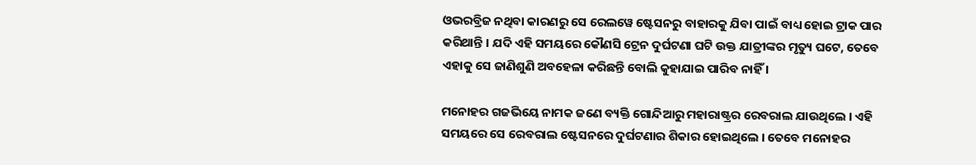ଓଭରବ୍ରିଜ ନଥିବା କାରଣରୁ ସେ ରେଲୱେ ଷ୍ଟେସନରୁ ବାହାରକୁ ଯିବା ପାଇଁ ବାଧ୍ୟ ହୋଇ ଟ୍ରାକ ପାର କରିଥାନ୍ତି । ଯଦି ଏହି ସମୟରେ କୌଣସି ଟ୍ରେନ ଦୁର୍ଘଟଣା ଘଟି ଉକ୍ତ ଯାତ୍ରୀଙ୍କର ମୃତ୍ୟୁ ଘଟେ, ତେବେ ଏହାକୁ ସେ ଜାଣିଶୁଣି ଅବହେଳା କରିଛନ୍ତି ବୋଲି କୁହାଯାଇ ପାରିବ ନାହିଁ ।

ମନୋହର ଗଜଭିୟେ ନାମକ ଜଣେ ବ୍ୟକ୍ତି ଗୋନ୍ଦିଆରୁ ମହାରାଷ୍ଟ୍ରର ରେବରାଲ ଯାଉଥିଲେ । ଏହି ସମୟରେ ସେ ରେବରାଲ ଷ୍ଟେସନରେ ଦୁର୍ଘଟଣାର ଶିକାର ହୋଇଥିଲେ । ତେବେ ମନୋହର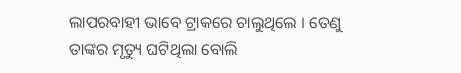ଲାପରବାହୀ ଭାବେ ଟ୍ରାକରେ ଚାଲୁଥିଲେ । ତେଣୁ ତାଙ୍କର ମୃତ୍ୟୁ ଘଟିଥିଲା ବୋଲି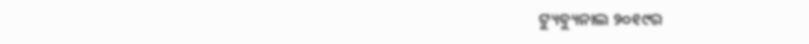ଟ୍ୟୁବ୍ୟୁନାଲ ୨୦୧୯ର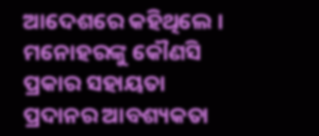ଆଦେଶରେ କହିଥିଲେ । ମନୋହରଙ୍କୁ କୌଣସି ପ୍ରକାର ସହାୟତା ପ୍ରଦାନର ଆବଶ୍ୟକତା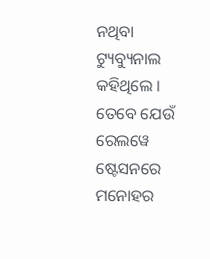ନଥିବା ଟ୍ୟୁବ୍ୟୁନାଲ କହିଥିଲେ । ତେବେ ଯେଉଁ ରେଲୱେ ଷ୍ଟେସନରେ ମନୋହର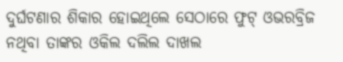ଦୁର୍ଘଟଣାର ଶିକାର ହୋଇଥିଲେ ସେଠାରେ ଫୁଟ୍ ଓଭରବ୍ରିଜ ନଥିବା ତାଙ୍କର ଓକିଲ ଦଲିଲ ଦାଖଲ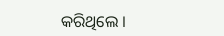କରିଥିଲେ ।